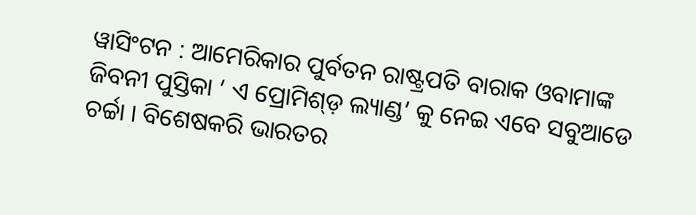ୱାସିଂଟନ : ଆମେରିକାର ପୁର୍ବତନ ରାଷ୍ଟ୍ରପତି ବାରାକ ଓବାମାଙ୍କ ଜିବନୀ ପୁସ୍ତିକା ‘ ଏ ପ୍ରୋମିଶ୍ଡ଼ ଲ୍ୟାଣ୍ଡ’ କୁ ନେଇ ଏବେ ସବୁଆଡେ ଚର୍ଚ୍ଚା । ବିଶେଷକରି ଭାରତର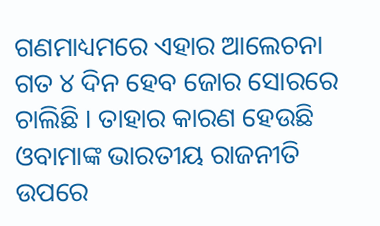ଗଣମାଧ୍ୟମରେ ଏହାର ଆଲେଚନା ଗତ ୪ ଦିନ ହେବ ଜୋର ସୋରରେ ଚାଲିଛି । ତାହାର କାରଣ ହେଉଛି ଓବାମାଙ୍କ ଭାରତୀୟ ରାଜନୀତି ଉପରେ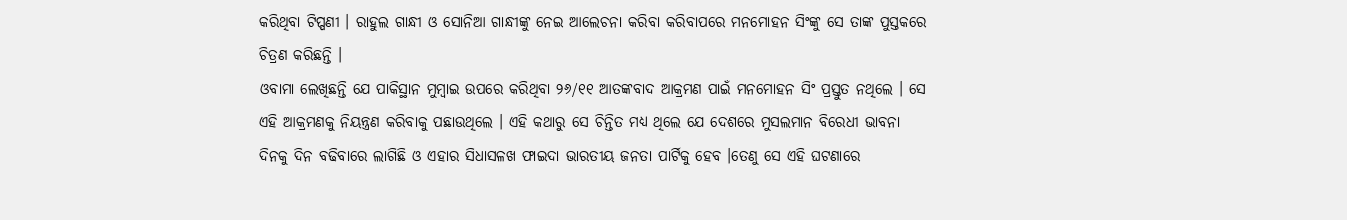କରିଥିବା ଟିପ୍ପଣୀ । ରାହୁଲ ଗାନ୍ଧୀ ଓ ସୋନିଆ ଗାନ୍ଧୀଙ୍କୁ ନେଇ ଆଲେଚନା କରିବା କରିବାପରେ ମନମୋହନ ସିଂଙ୍କୁ ସେ ତାଙ୍କ ପୁସ୍ତକରେ ଚିତ୍ରଣ କରିଛନ୍ତି ।
ଓବାମା ଲେଖିଛନ୍ତି ଯେ ପାକିସ୍ଥାନ ମୁମ୍ବାଇ ଉପରେ କରିଥିବା ୨୬/୧୧ ଆତଙ୍କବାଦ ଆକ୍ରମଣ ପାଇଁ ମନମୋହନ ସିଂ ପ୍ରସ୍ତୁତ ନଥିଲେ । ସେ ଏହି ଆକ୍ରମଣକୁ ନିୟନ୍ତ୍ରଣ କରିବାକୁ ପଛାଉଥିଲେ । ଏହି କଥାରୁ ସେ ଚିନ୍ତିତ ମଧ୍ୟ ଥିଲେ ଯେ ଦେଶରେ ମୁସଲମାନ ବିରେଧୀ ଭାବନା ଦିନକୁ ଦିନ ବଢିବାରେ ଲାଗିଛି ଓ ଏହାର ସିଧାସଳଖ ଫାଇଦା ଭାରତୀୟ ଜନତା ପାର୍ଟିକୁ ହେବ ।ତେଣୁ ସେ ଏହି ଘଟଣାରେ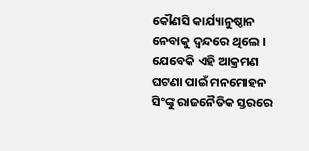କୌଣସି କାର୍ଯ୍ୟାନୁଷ୍ଠାନ ନେବାକୁ ଦ୍ୱନ୍ଦରେ ଥିଲେ । ଯେବେକି ଏହି ଆକ୍ରମଣ ଘଟଣା ପାଇଁ ମନମୋହନ ସିଂଙ୍କୁ ରାଜନୈତିକ ସ୍ତରରେ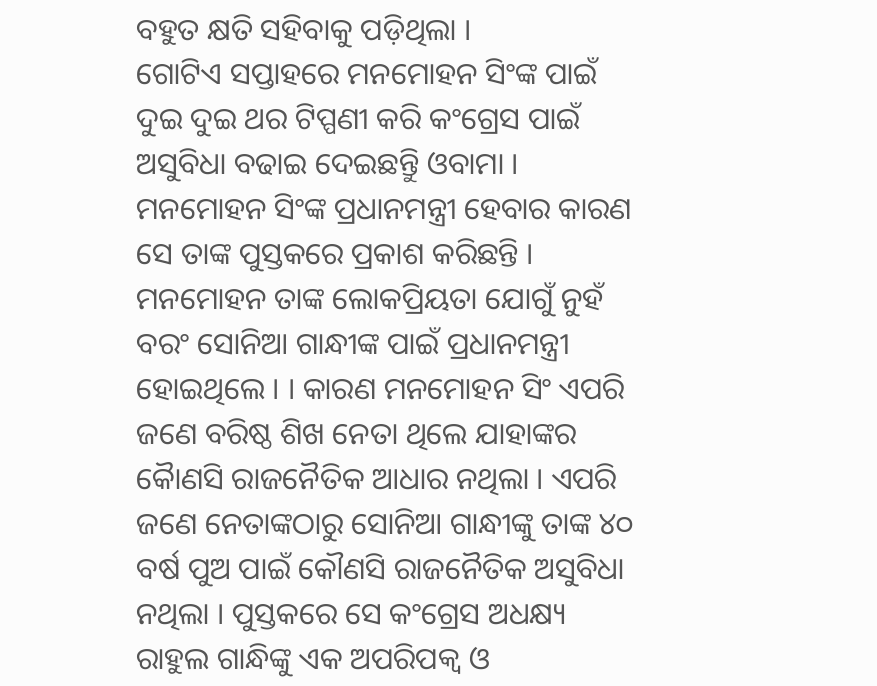ବହୁତ କ୍ଷତି ସହିବାକୁ ପଡ଼ିଥିଲା ।
ଗୋଟିଏ ସପ୍ତାହରେ ମନମୋହନ ସିଂଙ୍କ ପାଇଁ ଦୁଇ ଦୁଇ ଥର ଟିପ୍ପଣୀ କରି କଂଗ୍ରେସ ପାଇଁ ଅସୁବିଧା ବଢାଇ ଦେଇଛନ୍ତୁି ଓବାମା । ମନମୋହନ ସିଂଙ୍କ ପ୍ରଧାନମନ୍ତ୍ରୀ ହେବାର କାରଣ ସେ ତାଙ୍କ ପୁସ୍ତକରେ ପ୍ରକାଶ କରିଛନ୍ତି । ମନମୋହନ ତାଙ୍କ ଲୋକପ୍ରିୟତା ଯୋଗୁଁ ନୁହଁ ବରଂ ସୋନିଆ ଗାନ୍ଧୀଙ୍କ ପାଇଁ ପ୍ରଧାନମନ୍ତ୍ରୀ ହୋଇଥିଲେ । । କାରଣ ମନମୋହନ ସିଂ ଏପରି ଜଣେ ବରିଷ୍ଠ ଶିଖ ନେତା ଥିଲେ ଯାହାଙ୍କର କୈାଣସି ରାଜନୈତିକ ଆଧାର ନଥିଲା । ଏପରି ଜଣେ ନେତାଙ୍କଠାରୁ ସୋନିଆ ଗାନ୍ଧୀଙ୍କୁ ତାଙ୍କ ୪୦ ବର୍ଷ ପୁଅ ପାଇଁ କୌଣସି ରାଜନୈତିକ ଅସୁବିଧା ନଥିଲା । ପୁସ୍ତକରେ ସେ କଂଗ୍ରେସ ଅଧକ୍ଷ୍ୟ ରାହୁଲ ଗାନ୍ଧିଙ୍କୁ ଏକ ଅପରିପକ୍ୱ ଓ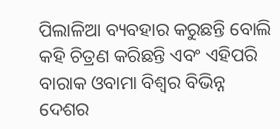ପିଲାଳିଆ ବ୍ୟବହାର କରୁଛନ୍ତି ବୋଲି କହି ଚିତ୍ରଣ କରିଛନ୍ତି ଏବଂ ଏହିପରି ବାରାକ ଓବାମା ବିଶ୍ୱର ବିଭିନ୍ନ ଦେଶର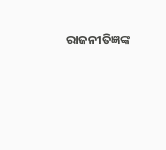ରାଜନୀତିଜ୍ଞଙ୍କ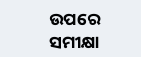ଉପରେ ସମୀକ୍ଷା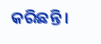କରିଛନ୍ତି ।